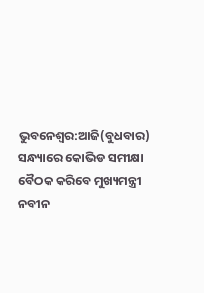ଭୁବନେଶ୍ବର:ଆଜି(ବୁଧବାର) ସନ୍ଧ୍ୟାରେ କୋଭିଡ ସମୀକ୍ଷା ବୈଠକ କରିବେ ମୁଖ୍ୟମନ୍ତ୍ରୀ ନବୀନ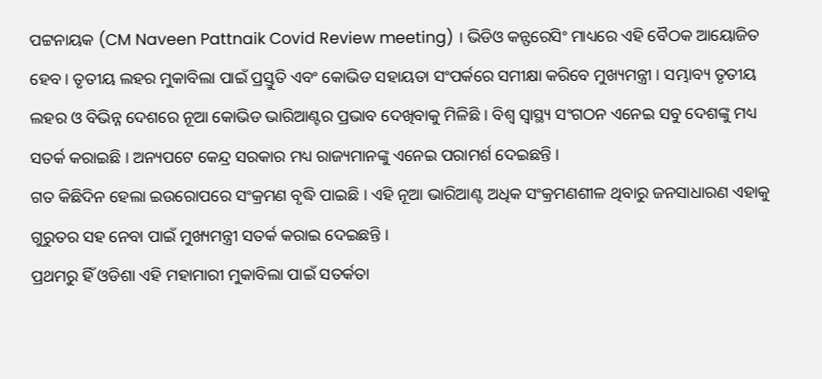ପଟ୍ଟନାୟକ (CM Naveen Pattnaik Covid Review meeting) । ଭିଡିଓ କନ୍ଫରେସିଂ ମାଧ୍ୟରେ ଏହି ବୈଠକ ଆୟୋଜିତ ହେବ । ତୃତୀୟ ଲହର ମୁକାବିଲା ପାଇଁ ପ୍ରସ୍ତୁତି ଏବଂ କୋଭିଡ ସହାୟତା ସଂପର୍କରେ ସମୀକ୍ଷା କରିବେ ମୁଖ୍ୟମନ୍ତ୍ରୀ । ସମ୍ଭାବ୍ୟ ତୃତୀୟ ଲହର ଓ ବିଭିନ୍ନ ଦେଶରେ ନୂଆ କୋଭିଡ ଭାରିଆଣ୍ଟର ପ୍ରଭାବ ଦେଖିବାକୁ ମିଳିଛି । ବିଶ୍ବ ସ୍ବାସ୍ଥ୍ୟ ସଂଗଠନ ଏନେଇ ସବୁ ଦେଶଙ୍କୁ ମଧ୍ୟ ସତର୍କ କରାଇଛି । ଅନ୍ୟପଟେ କେନ୍ଦ୍ର ସରକାର ମଧ୍ୟ ରାଜ୍ୟମାନଙ୍କୁ ଏନେଇ ପରାମର୍ଶ ଦେଇଛନ୍ତି ।
ଗତ କିଛିଦିନ ହେଲା ଇଉରୋପରେ ସଂକ୍ରମଣ ବୃଦ୍ଧି ପାଇଛି । ଏହି ନୂଆ ଭାରିଆଣ୍ଟ ଅଧିକ ସଂକ୍ରମଣଶୀଳ ଥିବାରୁ ଜନସାଧାରଣ ଏହାକୁ ଗୁରୁତର ସହ ନେବା ପାଇଁ ମୁଖ୍ୟମନ୍ତ୍ରୀ ସତର୍କ କରାଇ ଦେଇଛନ୍ତି ।
ପ୍ରଥମରୁ ହିଁ ଓଡିଶା ଏହି ମହାମାରୀ ମୁକାବିଲା ପାଇଁ ସତର୍କତା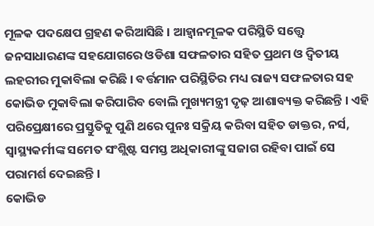ମୂଳକ ପଦକ୍ଷେପ ଗ୍ରହଣ କରିଆସିଛି । ଆହ୍ବାନମୂଳକ ପରିସ୍ଥିତି ସତ୍ତ୍ବେ ଜନସାଧାରଣଙ୍କ ସହଯୋଗରେ ଓଡିଶା ସଫଳତାର ସହିତ ପ୍ରଥମ ଓ ଦ୍ବିତୀୟ ଲହରୀର ମୁକାବିଲା କରିଛି । ବର୍ତ୍ତମାନ ପରିସ୍ଥିତିର ମଧ୍ୟ ରାଜ୍ୟ ସଫଳତାର ସହ କୋଭିଡ ମୁକାବିଲା କରିପାରିବ ବୋଲି ମୁଖ୍ୟମନ୍ତ୍ରୀ ଦୃଢ଼ ଆଶାବ୍ୟକ୍ତ କରିଛନ୍ତି । ଏହି ପରିପ୍ରେକ୍ଷୀରେ ପ୍ରସ୍ତୁତିକୁ ପୁଣି ଥରେ ପୁନଃ ସକ୍ରିୟ କରିବା ସହିତ ଡାକ୍ତର, ନର୍ସ, ସ୍ବାସ୍ଥ୍ୟକର୍ମୀଙ୍କ ସମେତ ସଂଶ୍ଲିଷ୍ଟ ସମସ୍ତ ଅଧିକାରୀଙ୍କୁ ସଜାଗ ରହିବା ପାଇଁ ସେ ପରାମର୍ଶ ଦେଇଛନ୍ତି ।
କୋଭିଡ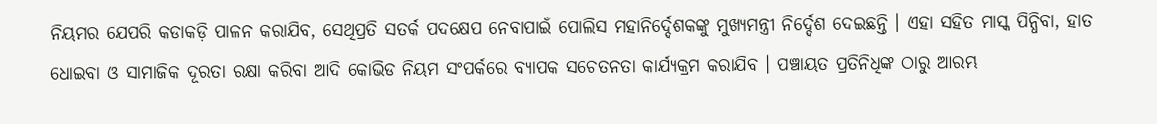ନିୟମର ଯେପରି କଡାକଡ଼ି ପାଳନ କରାଯିବ, ସେଥିପ୍ରତି ସତର୍କ ପଦକ୍ଷେପ ନେବାପାଇଁ ପୋଲିସ ମହାନିର୍ଦ୍ଦେଶକଙ୍କୁ ମୁଖ୍ୟମନ୍ତ୍ରୀ ନିର୍ଦ୍ଦେଶ ଦେଇଛନ୍ତି । ଏହା ସହିତ ମାସ୍କ ପିନ୍ଧିବା, ହାତ ଧୋଇବା ଓ ସାମାଜିକ ଦୂରତା ରକ୍ଷା କରିବା ଆଦି କୋଭିଡ ନିୟମ ସଂପର୍କରେ ବ୍ୟାପକ ସଚେତନତା କାର୍ଯ୍ୟକ୍ରମ କରାଯିବ । ପଞ୍ଚାୟତ ପ୍ରତିନିଧିଙ୍କ ଠାରୁ ଆରମ୍ଭ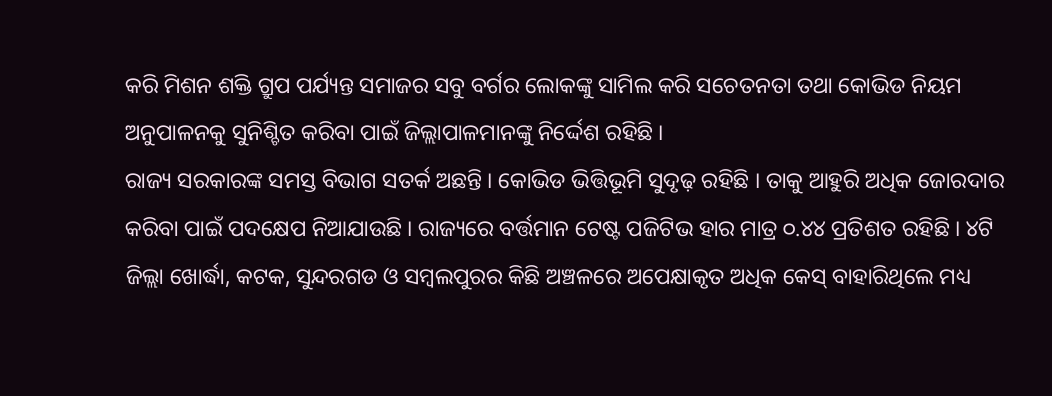କରି ମିଶନ ଶକ୍ତି ଗ୍ରୁପ ପର୍ଯ୍ୟନ୍ତ ସମାଜର ସବୁ ବର୍ଗର ଲୋକଙ୍କୁ ସାମିଲ କରି ସଚେତନତା ତଥା କୋଭିଡ ନିୟମ ଅନୁପାଳନକୁ ସୁନିଶ୍ଚିତ କରିବା ପାଇଁ ଜିଲ୍ଲାପାଳମାନଙ୍କୁ ନିର୍ଦ୍ଦେଶ ରହିଛି ।
ରାଜ୍ୟ ସରକାରଙ୍କ ସମସ୍ତ ବିଭାଗ ସତର୍କ ଅଛନ୍ତି । କୋଭିଡ ଭିତ୍ତିଭୂମି ସୁଦୃଢ଼ ରହିଛି । ତାକୁ ଆହୁରି ଅଧିକ ଜୋରଦାର କରିବା ପାଇଁ ପଦକ୍ଷେପ ନିଆଯାଉଛି । ରାଜ୍ୟରେ ବର୍ତ୍ତମାନ ଟେଷ୍ଟ ପଜିଟିଭ ହାର ମାତ୍ର ୦.୪୪ ପ୍ରତିଶତ ରହିଛି । ୪ଟି ଜିଲ୍ଲା ଖୋର୍ଦ୍ଧା, କଟକ, ସୁନ୍ଦରଗଡ ଓ ସମ୍ବଲପୁରର କିଛି ଅଞ୍ଚଳରେ ଅପେକ୍ଷାକୃତ ଅଧିକ କେସ୍ ବାହାରିଥିଲେ ମଧ୍ୟ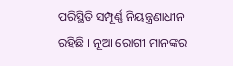ପରିସ୍ଥିତି ସମ୍ପୂର୍ଣ୍ଣ ନିୟନ୍ତ୍ରଣାଧୀନ ରହିଛି । ନୂଆ ରୋଗୀ ମାନଙ୍କର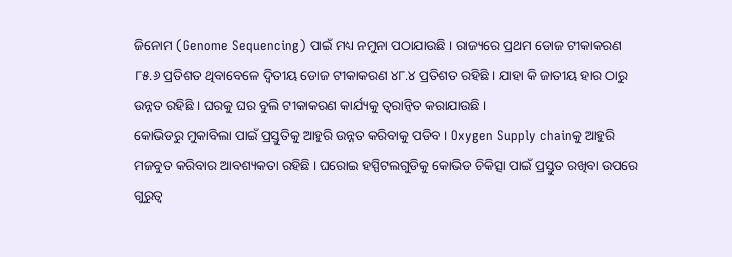ଜିନୋମ (Genome Sequencing) ପାଇଁ ମଧ୍ୟ ନମୁନା ପଠାଯାଉଛି । ରାଜ୍ୟରେ ପ୍ରଥମ ଡୋଜ ଟୀକାକରଣ ୮୫.୬ ପ୍ରତିଶତ ଥିବାବେଳେ ଦ୍ବିତୀୟ ଡୋଜ ଟୀକାକରଣ ୪୮.୪ ପ୍ରତିଶତ ରହିଛି । ଯାହା କି ଜାତୀୟ ହାର ଠାରୁ ଉନ୍ନତ ରହିଛି । ଘରକୁ ଘର ବୁଲି ଟୀକାକରଣ କାର୍ଯ୍ୟକୁ ତ୍ବରାନ୍ବିତ କରାଯାଉଛି ।
କୋଭିଡରୁ ମୁକାବିଲା ପାଇଁ ପ୍ରସ୍ତୁତିକୁ ଆହୁରି ଉନ୍ନତ କରିବାକୁ ପଡିବ । Oxygen Supply chainକୁ ଆହୁରି ମଜବୁତ କରିବାର ଆବଶ୍ୟକତା ରହିଛି । ଘରୋଇ ହସ୍ପିଟଲଗୁଡିକୁ କୋଭିଡ ଚିକିତ୍ସା ପାଇଁ ପ୍ରସ୍ତୁତ ରଖିବା ଉପରେ ଗୁରୁତ୍ବ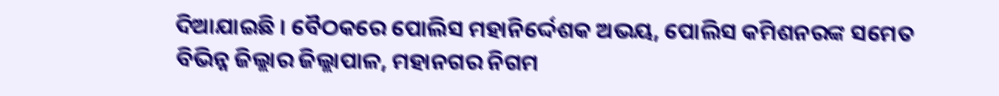ଦିଆଯାଇଛି । ବୈଠକରେ ପୋଲିସ ମହାନିର୍ଦ୍ଦେଶକ ଅଭୟ, ପୋଲିସ କମିଶନରଙ୍କ ସମେତ ବିଭିନ୍ନ ଜିଲ୍ଲାର ଜିଲ୍ଲାପାଳ, ମହାନଗର ନିଗମ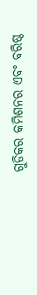ଗୁଡିକର କମିଶନର ଏବଂ ବରିଷ୍ଠ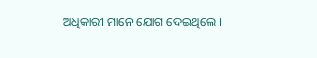ଅଧିକାରୀ ମାନେ ଯୋଗ ଦେଇଥିଲେ ।